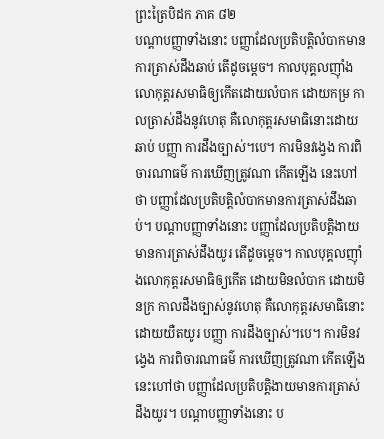ព្រះត្រៃបិដក ភាគ ៨២
បណ្តាបញ្ញាទាំងនោះ បញ្ញាដែលប្រតិបត្តិលំបាកមានការត្រាស់ដឹងឆាប់ តើដូចម្តេច។ កាលបុគ្គលញ៉ាំងលោកុត្តរសមាធិឲ្យកើតដោយលំបាក ដោយកម្រ កាលត្រាស់ដឹងនូវហេតុ គឺលោកុត្តរសមាធិនោះដោយឆាប់ បញ្ញា ការដឹងច្បាស់។បេ។ ការមិនវង្វេង ការពិចារណាធម៌ ការឃើញត្រូវណា កើតឡើង នេះហៅថា បញ្ញាដែលប្រតិបត្តិលំបាកមានការត្រាស់ដឹងឆាប់។ បណ្តាបញ្ញាទាំងនោះ បញ្ញាដែលប្រតិបត្តិងាយមានការត្រាស់ដឹងយូរ តើដូចម្តេច។ កាលបុគ្គលញ៉ាំងលោកុត្តរសមាធិឲ្យកើត ដោយមិនលំបាក ដោយមិនក្រ កាលដឹងច្បាស់នូវហេតុ គឺលោកុត្តរសមាធិនោះ ដោយយឺតយូរ បញ្ញា ការដឹងច្បាស់។បេ។ ការមិនវង្វេង ការពិចារណាធម៌ ការឃើញត្រូវណា កើតឡើង នេះហៅថា បញ្ញាដែលប្រតិបត្តិងាយមានការត្រាស់ដឹងយូរ។ បណ្តាបញ្ញាទាំងនោះ ប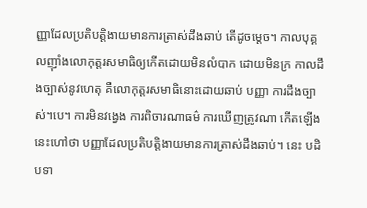ញ្ញាដែលប្រតិបត្តិងាយមានការត្រាស់ដឹងឆាប់ តើដូចម្តេច។ កាលបុគ្គលញ៉ាំងលោកុត្តរសមាធិឲ្យកើតដោយមិនលំបាក ដោយមិនក្រ កាលដឹងច្បាស់នូវហេតុ គឺលោកុត្តរសមាធិនោះដោយឆាប់ បញ្ញា ការដឹងច្បាស់។បេ។ ការមិនវង្វេង ការពិចារណាធម៌ ការឃើញត្រូវណា កើតឡើង នេះហៅថា បញ្ញាដែលប្រតិបត្តិងាយមានការត្រាស់ដឹងឆាប់។ នេះ បដិបទា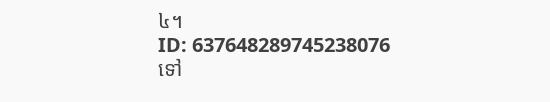៤។
ID: 637648289745238076
ទៅ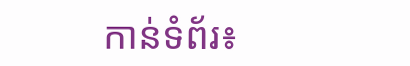កាន់ទំព័រ៖